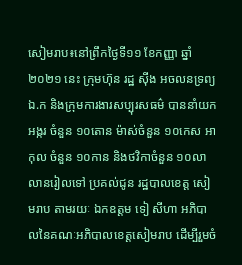សៀមរាប៖នៅព្រឹកថ្ងៃទី១១ ខែកញ្ញា ឆ្នាំ២០២១ នេះ ក្រុមហ៊ុន រដ្ឋ សុីង អចលនទ្រព្យឯ.ក និងក្រុមការងារសប្បុរសធម៌ បាននាំយក អង្ករ ចំនួន ១០តោន ម៉ាស់ចំនួន ១០កេស អាកុល ចំនួន ១០កាន និងថវិកាចំនួន ១០លាលានរៀលទៅ ប្រគល់ជូន រដ្ឋបាលខេត្ត សៀមរាប តាមរយៈ ឯកឧត្តម ទៀ សីហា អភិបាលនៃគណៈអភិបាលខេត្តសៀមរាប ដើម្បីរួមចំ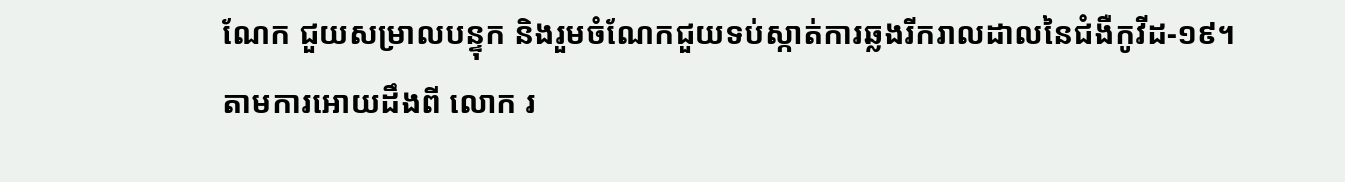ណែក ជួយសម្រាលបន្ទុក និងរួមចំណែកជួយទប់ស្កាត់ការឆ្លងរីករាលដាលនៃជំងឺកូវីដ-១៩។
តាមការអោយដឹងពី លោក រ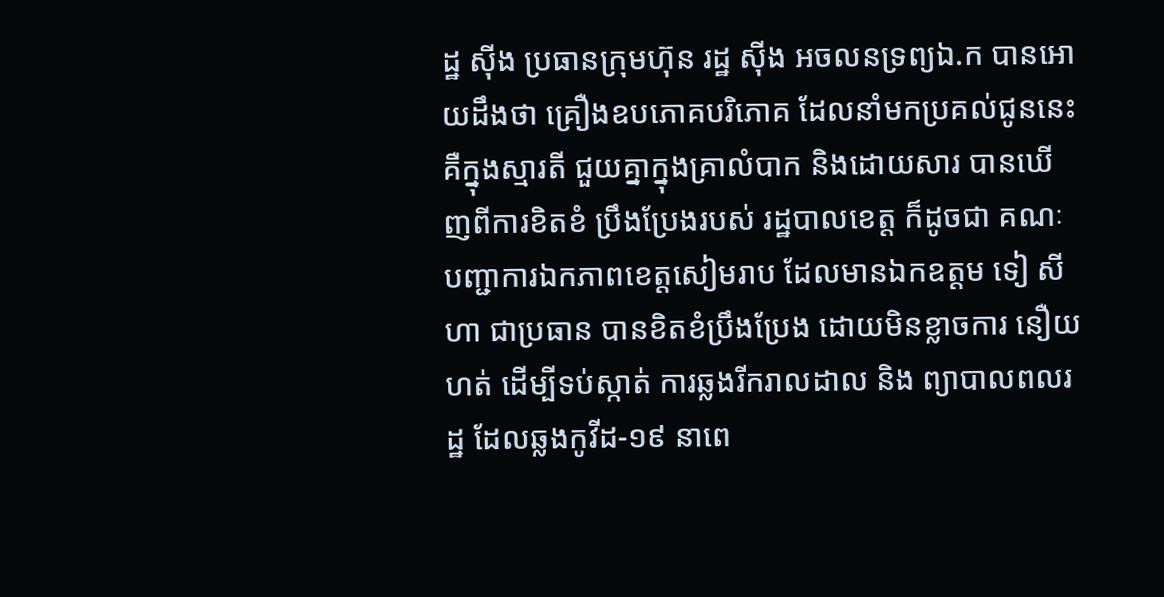ដ្ឋ ស៊ីង ប្រធានក្រុមហ៊ុន រដ្ឋ សុីង អចលនទ្រព្យឯ.ក បានអោយដឹងថា គ្រឿងឧបភោគបរិភោគ ដែលនាំមកប្រគល់ជូននេះ គឺក្នុងស្មារតី ជួយគ្នាក្នុងគ្រាលំបាក និងដោយសារ បានឃើញពីការខិតខំ ប្រឹងប្រែងរបស់ រដ្ឋបាលខេត្ត ក៏ដូចជា គណៈបញ្ជាការឯកភាពខេត្តសៀមរាប ដែលមានឯកឧត្តម ទៀ សីហា ជាប្រធាន បានខិតខំប្រឹងប្រែង ដោយមិនខ្លាចការ នឿយហត់ ដើម្បីទប់ស្កាត់ ការឆ្លងរីករាលដាល និង ព្យាបាលពលរដ្ឋ ដែលឆ្លងកូវីដ-១៩ នាពេ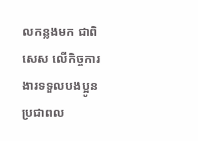លកន្លងមក ជាពិសេស លើកិច្ចការងារទទួលបងប្អូនប្រជាពល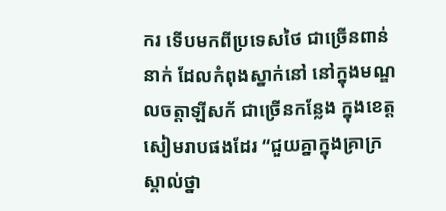ករ ទើបមកពីប្រទេសថៃ ជាច្រើនពាន់នាក់ ដែលកំពុងស្នាក់នៅ នៅក្នុងមណ្ឌលចត្តាឡីសក័ ជាច្រើនកន្លែង ក្នុងខេត្តសៀមរាបផងដែរ “ជួយគ្នាក្នុងគ្រាក្រ ស្គាល់ថ្នា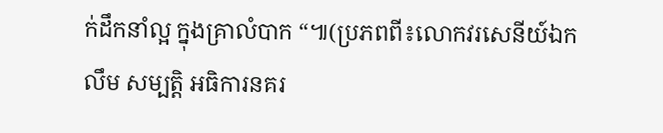ក់ដឹកនាំល្អ ក្នុងគ្រាលំបាក “៕(ប្រភពពី៖លោកវរសេនីយ៍ឯក លឹម សម្បត្តិ អធិការនគរ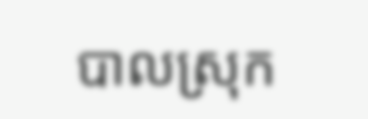បាលស្រុក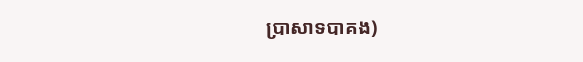ប្រាសាទបាគង)